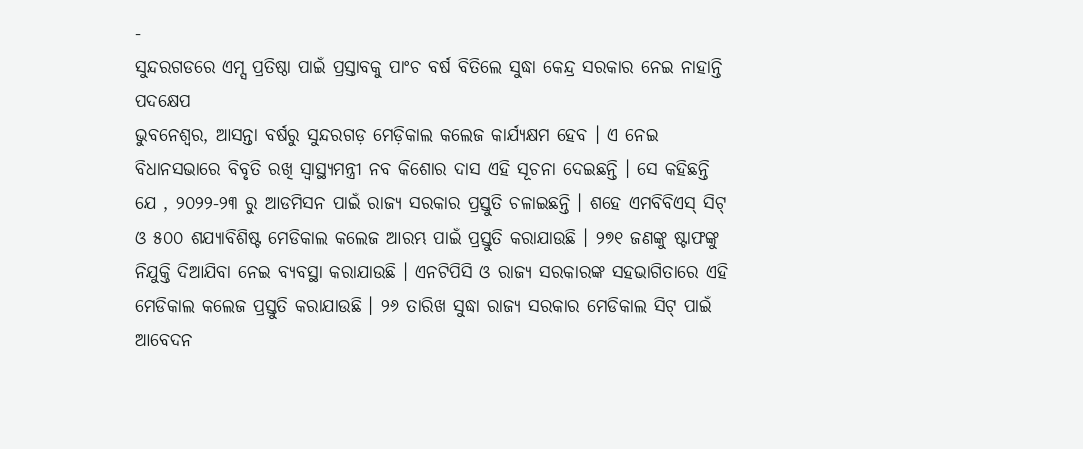-
ସୁନ୍ଦରଗଡରେ ଏମ୍ସ ପ୍ରତିଷ୍ଠା ପାଇଁ ପ୍ରସ୍ତାବକୁ ପାଂଚ ବର୍ଷ ବିତିଲେ ସୁଦ୍ଧା କେନ୍ଦ୍ର ସରକାର ନେଇ ନାହାନ୍ତି ପଦକ୍ଷେପ
ଭୁବନେଶ୍ୱର, ଆସନ୍ତା ବର୍ଷରୁ ସୁନ୍ଦରଗଡ଼ ମେଡ଼ିକାଲ କଲେଜ କାର୍ଯ୍ୟକ୍ଷମ ହେବ । ଏ ନେଇ ବିଧାନସଭାରେ ବିବୃତି ରଖି ସ୍ୱାସ୍ଥ୍ୟମନ୍ତ୍ରୀ ନବ କିଶୋର ଦାସ ଏହି ସୂଚନା ଦେଇଛନ୍ତି । ସେ କହିଛନ୍ତି ଯେ , ୨୦୨୨-୨୩ ରୁ ଆଡମିସନ ପାଇଁ ରାଜ୍ୟ ସରକାର ପ୍ରସ୍ତୁତି ଚଳାଇଛନ୍ତି । ଶହେ ଏମବିବିଏସ୍ ସିଟ୍ ଓ ୫୦୦ ଶଯ୍ୟାବିଶିଷ୍ଟ ମେଡିକାଲ କଲେଜ ଆରମ୍ଭ ପାଇଁ ପ୍ରସ୍ତୁତି କରାଯାଉଛି । ୨୭୧ ଜଣଙ୍କୁ ଷ୍ଟାଫଙ୍କୁ ନିଯୁକ୍ତି ଦିଆଯିବା ନେଇ ବ୍ୟବସ୍ଥା କରାଯାଉଛି । ଏନଟିପିସି ଓ ରାଜ୍ୟ ସରକାରଙ୍କ ସହଭାଗିତାରେ ଏହି ମେଡିକାଲ କଲେଜ ପ୍ରସ୍ତୁତି କରାଯାଉଛି । ୨୬ ତାରିଖ ସୁଦ୍ଧା ରାଜ୍ୟ ସରକାର ମେଡିକାଲ ସିଟ୍ ପାଇଁ ଆବେଦନ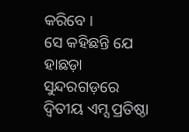କରିବେ ।
ସେ କହିଛନ୍ତି ଯେ ହାଛଡ଼ା ସୁନ୍ଦରଗଡ଼ରେ ଦ୍ୱିତୀୟ ଏମ୍ସ ପ୍ରତିଷ୍ଠା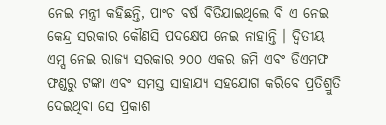ନେଇ ମନ୍ତ୍ରୀ କହିଛନ୍ତି, ପାଂଚ ବର୍ଷ ବିତିଯାଇଥିଲେ ବି ଏ ନେଇ କେନ୍ଦ୍ର ସରକାର କୌଣସି ପଦକ୍ଷେପ ନେଇ ନାହାନ୍ତି । ଦ୍ୱିତୀୟ ଏମ୍ସ ନେଇ ରାଜ୍ୟ ସରକାର ୨୦୦ ଏକର ଜମି ଏବଂ ଡିଏମଫ ଫଣ୍ଡରୁ ଟଙ୍କା ଏବଂ ସମସ୍ତ ସାହାଯ୍ୟ ସହଯୋଗ କରିବେ ପ୍ରତିଶ୍ରୁତି ଦେଇଥିବା ସେ ପ୍ରକାଶ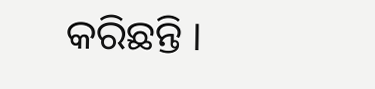କରିଛନ୍ତି ।